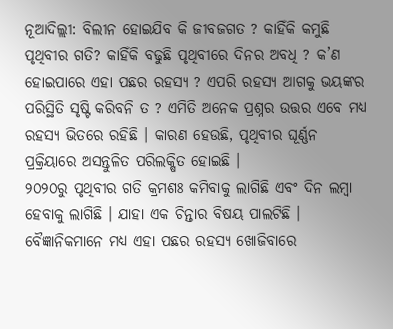ନୂଆଦିଲ୍ଲୀ: ବିଲୀନ ହୋଇଯିବ କି ଜୀବଜଗତ ? କାହିଁକି କମୁଛି ପୃଥିବୀର ଗତି? କାହିଁକି ବଢୁଛି ପୃଥିବୀରେ ଦିନର ଅବଧି ? କ’ଣ ହୋଇପାରେ ଏହା ପଛର ରହସ୍ୟ ? ଏପରି ରହସ୍ୟ ଆଗକୁ ଭୟଙ୍କର ପରିସ୍ଥିତି ସୃଷ୍ଟି କରିବନି ତ ? ଏମିତି ଅନେକ ପ୍ରଶ୍ନର ଉତ୍ତର ଏବେ ମଧ୍ୟ ରହସ୍ୟ ଭିତରେ ରହିଛି । କାରଣ ହେଉଛି, ପୃଥିବୀର ଘୂର୍ଣ୍ଣନ ପ୍ରକ୍ରିୟାରେ ଅସନ୍ତୁଳିତ ପରିଲକ୍ଷିତ ହୋଇଛି ।
୨୦୨୦ରୁ ପୃଥିବୀର ଗତି କ୍ରମଶଃ କମିବାକୁ ଲାଗିଛି ଏବଂ ଦିନ ଲମ୍ବା ହେବାକୁ ଲାଗିଛି । ଯାହା ଏକ ଚିନ୍ତାର ବିଷୟ ପାଲଟିଛି । ବୈଜ୍ଞାନିକମାନେ ମଧ୍ୟ ଏହା ପଛର ରହସ୍ୟ ଖୋଜିବାରେ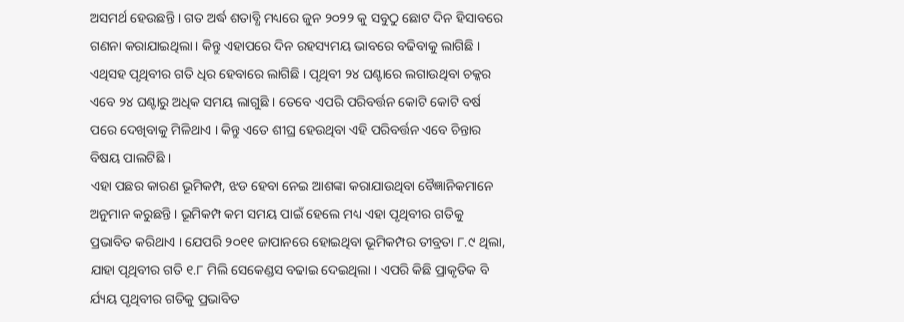ଅସମର୍ଥ ହେଉଛନ୍ତି । ଗତ ଅର୍ଦ୍ଧ ଶତାବ୍ଧି ମଧ୍ୟରେ ଜୁନ ୨୦୨୨ କୁ ସବୁଠୁ ଛୋଟ ଦିନ ହିସାବରେ ଗଣନା କରାଯାଇଥିଲା । କିନ୍ତୁ ଏହାପରେ ଦିନ ରହସ୍ୟମୟ ଭାବରେ ବଢିବାକୁ ଲାଗିଛି । ଏଥିସହ ପୃଥିବୀର ଗତି ଧିର ହେବାରେ ଲାଗିଛି । ପୃଥିବୀ ୨୪ ଘଣ୍ଟାରେ ଲଗାଉଥିବା ଚକ୍କର ଏବେ ୨୪ ଘଣ୍ଟାରୁ ଅଧିକ ସମୟ ଲାଗୁଛି । ତେବେ ଏପରି ପରିବର୍ତ୍ତନ କୋଟି କୋଟି ବର୍ଷ ପରେ ଦେଖିବାକୁ ମିଳିଥାଏ । କିନ୍ତୁ ଏତେ ଶୀଘ୍ର ହେଉଥିବା ଏହି ପରିବର୍ତ୍ତନ ଏବେ ଚିନ୍ତାର ବିଷୟ ପାଲଟିଛି ।
ଏହା ପଛର କାରଣ ଭୂମିକମ୍ପ, ଝଡ ହେବା ନେଇ ଆଶଙ୍କା କରାଯାଉଥିବା ବୈଜ୍ଞାନିକମାନେ ଅନୁମାନ କରୁଛନ୍ତି । ଭୂମିକମ୍ପ କମ ସମୟ ପାଇଁ ହେଲେ ମଧ୍ୟ ଏହା ପୃଥିବୀର ଗତିକୁ ପ୍ରଭାବିତ କରିଥାଏ । ଯେପରି ୨୦୧୧ ଜାପାନରେ ହୋଇଥିବା ଭୂମିକମ୍ପର ତୀବ୍ରତା ୮.୯ ଥିଲା, ଯାହା ପୃଥିବୀର ଗତି ୧.୮ ମିଲି ସେକେଣ୍ଡସ ବଢାଇ ଦେଇଥିଲା । ଏପରି କିଛି ପ୍ରାକୃତିକ ବି ର୍ଯ୍ୟୟ ପୃଥିବୀର ଗତିକୁ ପ୍ରଭାବିତ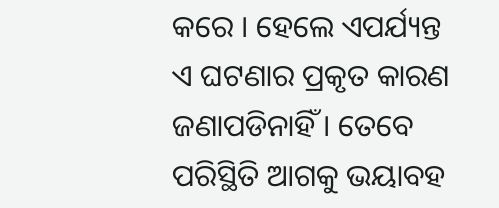କରେ । ହେଲେ ଏପର୍ଯ୍ୟନ୍ତ ଏ ଘଟଣାର ପ୍ରକୃତ କାରଣ ଜଣାପଡିନାହିଁ । ତେବେ ପରିସ୍ଥିତି ଆଗକୁ ଭୟାବହ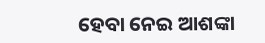ହେବା ନେଇ ଆଶଙ୍କା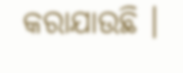କରାଯାଉଛି ।